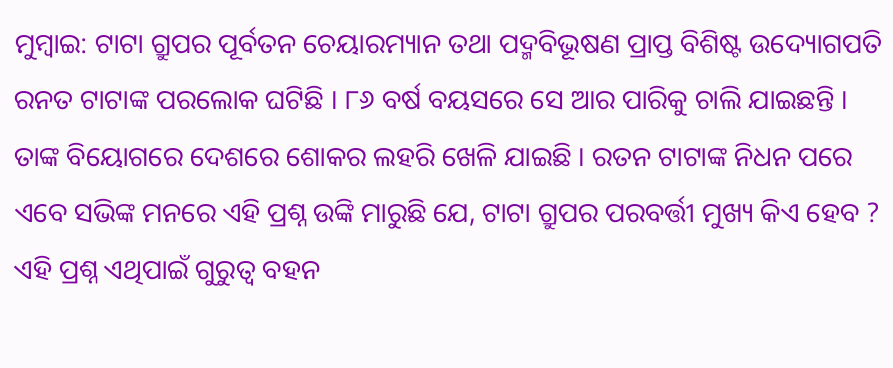ମୁମ୍ବାଇ: ଟାଟା ଗ୍ରୁପର ପୂର୍ବତନ ଚେୟାରମ୍ୟାନ ତଥା ପଦ୍ମବିଭୂଷଣ ପ୍ରାପ୍ତ ବିଶିଷ୍ଟ ଉଦ୍ୟୋଗପତି ରନତ ଟାଟାଙ୍କ ପରଲୋକ ଘଟିଛି । ୮୬ ବର୍ଷ ବୟସରେ ସେ ଆର ପାରିକୁ ଚାଲି ଯାଇଛନ୍ତି । ତାଙ୍କ ବିୟୋଗରେ ଦେଶରେ ଶୋକର ଲହରି ଖେଳି ଯାଇଛି । ରତନ ଟାଟାଙ୍କ ନିଧନ ପରେ ଏବେ ସଭିଙ୍କ ମନରେ ଏହି ପ୍ରଶ୍ନ ଉଙ୍କି ମାରୁଛି ଯେ, ଟାଟା ଗ୍ରୁପର ପରବର୍ତ୍ତୀ ମୁଖ୍ୟ କିଏ ହେବ ? ଏହି ପ୍ରଶ୍ନ ଏଥିପାଇଁ ଗୁରୁତ୍ୱ ବହନ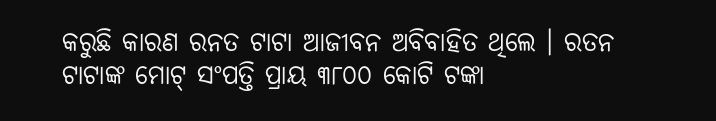କରୁଛି କାରଣ ରନତ ଟାଟା ଆଜୀବନ ଅବିବାହିତ ଥିଲେ । ରତନ ଟାଟାଙ୍କ ମୋଟ୍ ସଂପତ୍ତି ପ୍ରାୟ ୩୮୦୦ କୋଟି ଟଙ୍କା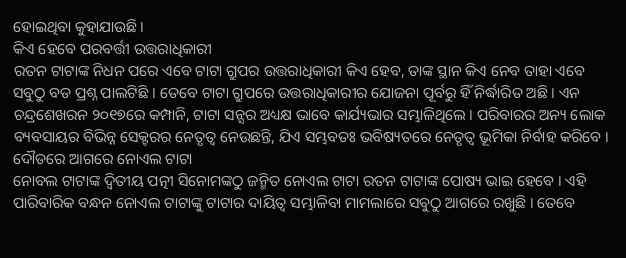ହୋଇଥିବା କୁହାଯାଉଛି ।
କିଏ ହେବେ ପରବର୍ତ୍ତୀ ଉତ୍ତରାଧିକାରୀ
ରତନ ଟାଟାଙ୍କ ନିଧନ ପରେ ଏବେ ଟାଟା ଗ୍ରୁପର ଉତ୍ତରାଧିକାରୀ କିଏ ହେବ, ତାଙ୍କ ସ୍ଥାନ କିଏ ନେବ ତାହା ଏବେ ସବୁଠୁ ବଡ ପ୍ରଶ୍ନ ପାଲଟିଛି । ତେବେ ଟାଟା ଗ୍ରୁପରେ ଉତ୍ତରାଧିକାରୀର ଯୋଜନା ପୂର୍ବରୁ ହିଁ ନିର୍ଦ୍ଧାରିତ ଅଛି । ଏନ ଚନ୍ଦ୍ରଶେଖରନ ୨୦୧୭ରେ କମ୍ପାନି, ଟାଟା ସନ୍ସର ଅଧ୍ୟକ୍ଷ ଭାବେ କାର୍ଯ୍ୟଭାର ସମ୍ଭାଳିଥିଲେ । ପରିବାରର ଅନ୍ୟ ଲୋକ ବ୍ୟବସାୟର ବିଭିନ୍ନ ସେକ୍ଟରର ନେତୃତ୍ୱ ନେଉଛନ୍ତି, ଯିଏ ସମ୍ଭବତଃ ଭବିଷ୍ୟତରେ ନେତୃତ୍ୱ ଭୂମିକା ନିର୍ବାହ କରିବେ ।
ଦୌଡରେ ଆଗରେ ନୋଏଲ ଟାଟା
ନୋବଲ ଟାଟାଙ୍କ ଦ୍ୱିତୀୟ ପତ୍ନୀ ସିନୋମଙ୍କଠୁ ଜନ୍ମିତ ନୋଏଲ ଟାଟା ରତନ ଟାଟାଙ୍କ ପୋଷ୍ୟ ଭାଇ ହେବେ । ଏହି ପାରିବାରିକ ବନ୍ଧନ ନୋଏଲ ଟାଟାଙ୍କୁ ଟାଟାର ଦାୟିତ୍ୱ ସମ୍ଭାଳିବା ମାମଲାରେ ସବୁଠୁ ଆଗରେ ରଖୁଛି । ତେବେ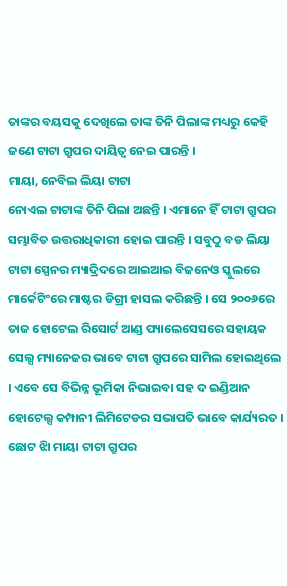ତାଙ୍କର ବୟସକୁ ଦେଖିଲେ ତାଙ୍କ ତିନି ପିଲାଙ୍କ ମଧ୍ୟରୁ କେହି ଜଣେ ଟାଟା ଗ୍ରୁପର ଦାୟିତ୍ୱ ନେଇ ପାରନ୍ତି ।
ମାୟା, ନେବିଲ ଲିୟା ଟାଟା
ନୋଏଲ ଟାଟାଙ୍କ ତିନି ପିଲା ଅଛନ୍ତି । ଏମାନେ ହିଁ ଟାଟା ଗ୍ରୁପର ସମ୍ଭାବିତ ଉତ୍ତରାଧିକାରୀ ହୋଇ ପାରନ୍ତି । ସବୁଠୁ ବଡ ଲିୟା ଟାଟା ସ୍ପେନର ମ୍ୟାଦ୍ରିଦରେ ଆଇଆଇ ବିଜନେଓ ସ୍କୁଲରେ ମାର୍କେଟିଂରେ ମାଷ୍ଟର ଡିଗ୍ରୀ ହାସଲ କରିଛନ୍ତି । ସେ ୨୦୦୬ରେ ତାଜ ହୋଟେଲ ରିସୋର୍ଟ ଆଣ୍ଡ ପ୍ୟାଲେସେସରେ ସହାୟକ ସେଲ୍ସ ମ୍ୟାନେଜର ଭାବେ ଟାଟା ଗ୍ରୁପରେ ସାମିଲ ହୋଇଥିଲେ । ଏବେ ସେ ବିଭିନ୍ନ ଭୂମିକା ନିଭାଇବା ସହ ଦ ଇଣ୍ଡିଆନ ହୋଟେଲ୍ସ କମ୍ପାନୀ ଲିମିଟେଡର ସଭାପତି ଭାବେ କାର୍ଯ୍ୟରତ ।
ଛୋଟ ଝିା ମାୟା ଟାଟା ଗ୍ରୁପର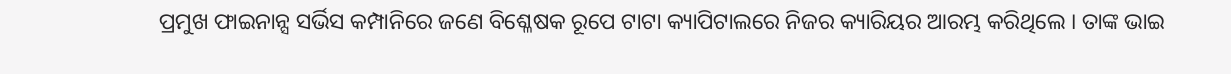ପ୍ରମୁଖ ଫାଇନାନ୍ସ ସର୍ଭିସ କମ୍ପାନିରେ ଜଣେ ବିଶ୍ଳେଷକ ରୂପେ ଟାଟା କ୍ୟାପିଟାଲରେ ନିଜର କ୍ୟାରିୟର ଆରମ୍ଭ କରିଥିଲେ । ତାଙ୍କ ଭାଇ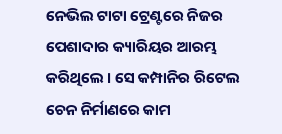ନେଭିଲ ଟାଟା ଟ୍ରେଣ୍ଟରେ ନିଜର ପେଶାଦାର କ୍ୟାରିୟର ଆରମ୍ଭ କରିଥିଲେ । ସେ କମ୍ପାନିର ରିଟେଲ ଚେନ ନିର୍ମାଣରେ କାମ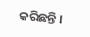କରିଛନ୍ତି ।